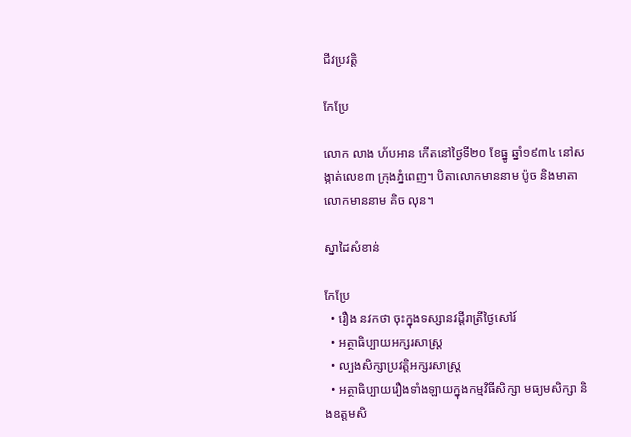ជីវប្រវត្តិ

កែប្រែ

លោក លាង ហ័បអាន កើតនៅថ្ងៃទី២០ ខែធ្នូ ឆ្នាំ១៩៣៤ នៅសង្កាត់លេខ៣ ក្រុងភ្នំពេញ។ បិតាលោកមាននាម ប៉ូច និងមាតាលោកមាននាម គិច លុន។

ស្នាដៃសំខាន់

កែប្រែ
  • រឿង នវកថា ចុះក្នុងទស្សានវដ្តីរាត្រីថ្ងៃសៅរ៍
  • អត្ថាធិប្បាយអក្សរសាស្រ្ត
  • ល្បងសិក្សាប្រវត្តិអក្សរសាស្រ្ត
  • អត្ថាធិប្បាយរឿងទាំងឡាយក្នុងកម្មវិធីសិក្សា មធ្យមសិក្សា និងឧត្តមសិ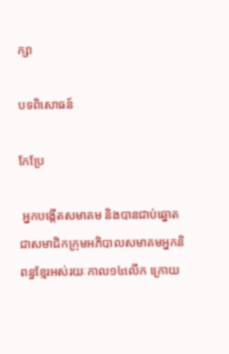ក្សា

បទពិសោធន៍

កែប្រែ

 អ្នកបង្កើតសមាគម និងបានជាប់ឆ្នោតជាសមាជិកក្រុមអភិបាលសមាគមអ្នកនិពន្ធខ្មែរអស់រយៈកាល១៤លើក ក្រោយ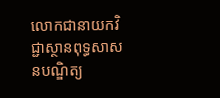លោកជានាយកវិជ្ជាស្ថានពុទ្ធសាសនបណ្ឌិត្យ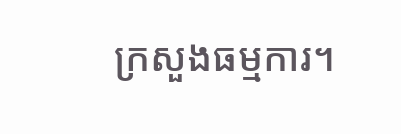ក្រសួងធម្មការ។